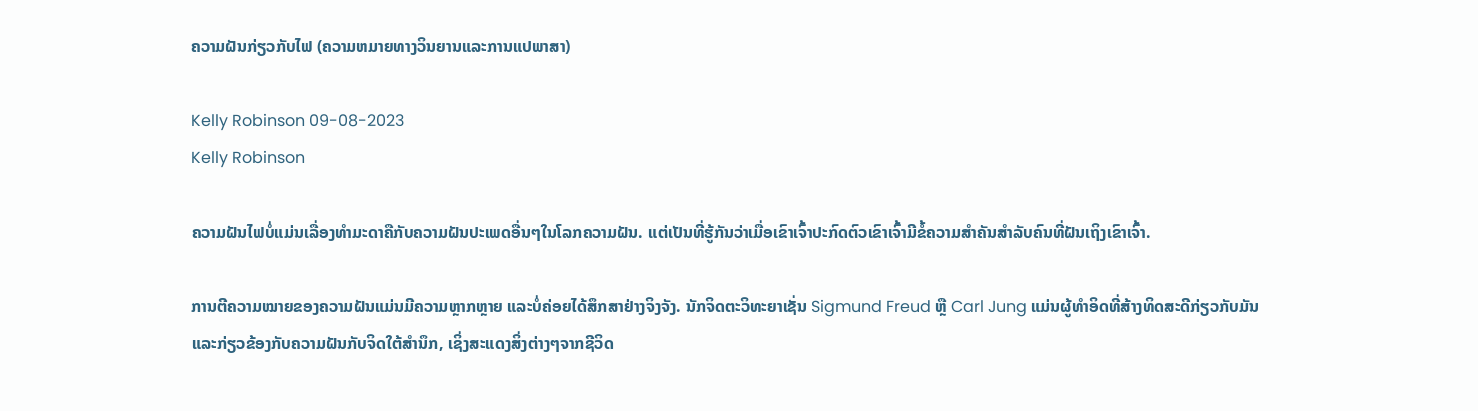ຄວາມຝັນກ່ຽວກັບໄຟ (ຄວາມຫມາຍທາງວິນຍານແລະການແປພາສາ)

Kelly Robinson 09-08-2023
Kelly Robinson

ຄວາມຝັນໄຟບໍ່ແມ່ນເລື່ອງທຳມະດາຄືກັບຄວາມຝັນປະເພດອື່ນໆໃນໂລກຄວາມຝັນ. ແຕ່ເປັນທີ່ຮູ້ກັນວ່າເມື່ອເຂົາເຈົ້າປະກົດຕົວເຂົາເຈົ້າມີຂໍ້ຄວາມສຳຄັນສຳລັບຄົນທີ່ຝັນເຖິງເຂົາເຈົ້າ.

ການຕີຄວາມໝາຍຂອງຄວາມຝັນແມ່ນມີຄວາມຫຼາກຫຼາຍ ແລະບໍ່ຄ່ອຍໄດ້ສຶກສາຢ່າງຈິງຈັງ. ນັກຈິດຕະວິທະຍາເຊັ່ນ Sigmund Freud ຫຼື Carl Jung ແມ່ນຜູ້ທໍາອິດທີ່ສ້າງທິດສະດີກ່ຽວກັບມັນແລະກ່ຽວຂ້ອງກັບຄວາມຝັນກັບຈິດໃຕ້ສໍານຶກ, ເຊິ່ງສະແດງສິ່ງຕ່າງໆຈາກຊີວິດ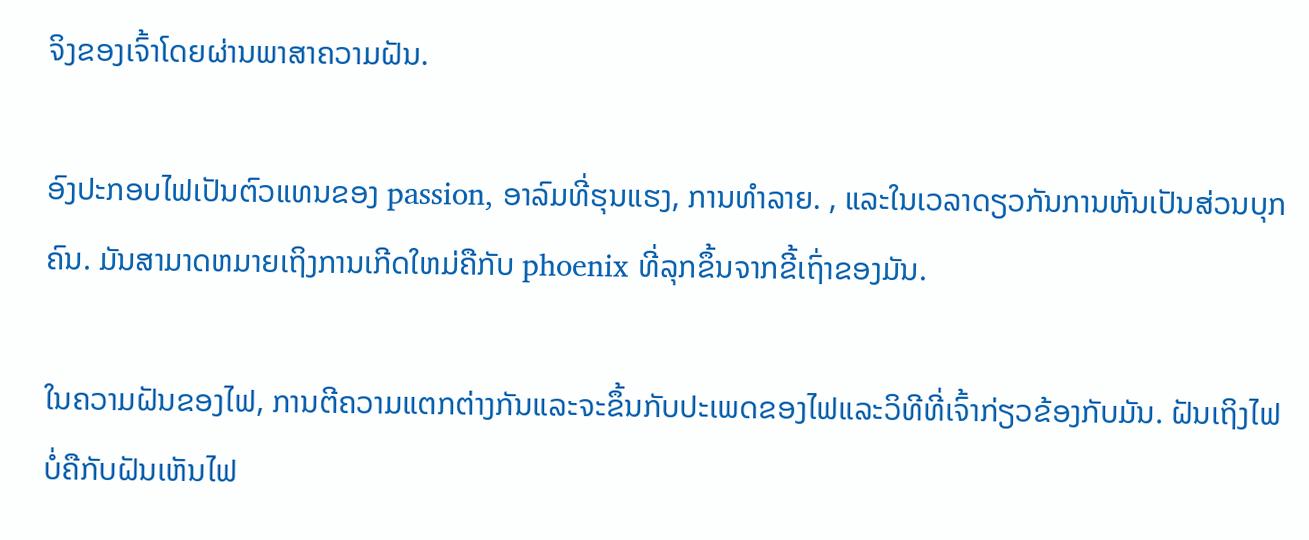ຈິງຂອງເຈົ້າໂດຍຜ່ານພາສາຄວາມຝັນ.

ອົງປະກອບໄຟເປັນຕົວແທນຂອງ passion, ອາລົມທີ່ຮຸນແຮງ, ການທໍາລາຍ. , ແລະໃນເວລາດຽວກັນການຫັນເປັນສ່ວນບຸກຄົນ. ມັນສາມາດຫມາຍເຖິງການເກີດໃຫມ່ຄືກັບ phoenix ທີ່ລຸກຂຶ້ນຈາກຂີ້ເຖົ່າຂອງມັນ.

ໃນຄວາມຝັນຂອງໄຟ, ການຕີຄວາມແຕກຕ່າງກັນແລະຈະຂຶ້ນກັບປະເພດຂອງໄຟແລະວິທີທີ່ເຈົ້າກ່ຽວຂ້ອງກັບມັນ. ຝັນເຖິງໄຟບໍ່ຄືກັບຝັນເຫັນໄຟ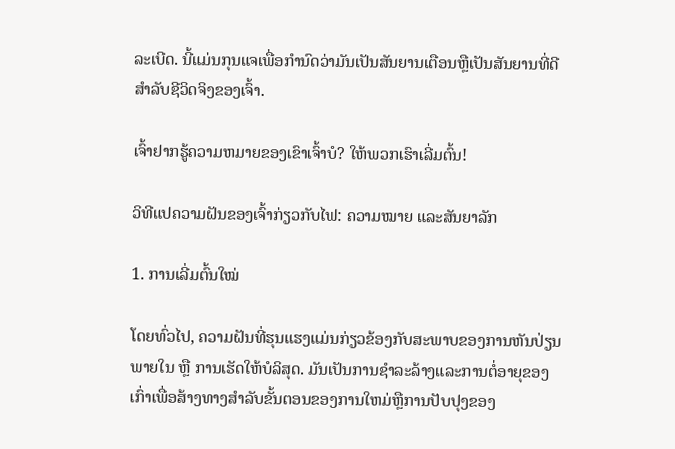ລະເບີດ. ນີ້ແມ່ນກຸນແຈເພື່ອກໍານົດວ່າມັນເປັນສັນຍານເຕືອນຫຼືເປັນສັນຍານທີ່ດີສໍາລັບຊີວິດຈິງຂອງເຈົ້າ.

ເຈົ້າຢາກຮູ້ຄວາມຫມາຍຂອງເຂົາເຈົ້າບໍ? ໃຫ້ພວກເຮົາເລີ່ມຕົ້ນ!

ວິທີແປຄວາມຝັນຂອງເຈົ້າກ່ຽວກັບໄຟ: ຄວາມໝາຍ ແລະສັນຍາລັກ

1. ການເລີ່ມຕົ້ນໃໝ່

ໂດຍທົ່ວໄປ, ຄວາມຝັນທີ່ຮຸນແຮງແມ່ນກ່ຽວຂ້ອງກັບສະພາບຂອງການຫັນປ່ຽນພາຍໃນ ຫຼື ການເຮັດໃຫ້ບໍລິສຸດ. ມັນເປັນການຊໍາລະລ້າງແລະການຕໍ່ອາຍຸຂອງເກົ່າເພື່ອສ້າງທາງສໍາລັບຂັ້ນຕອນຂອງການໃຫມ່ຫຼືການປັບປຸງຂອງ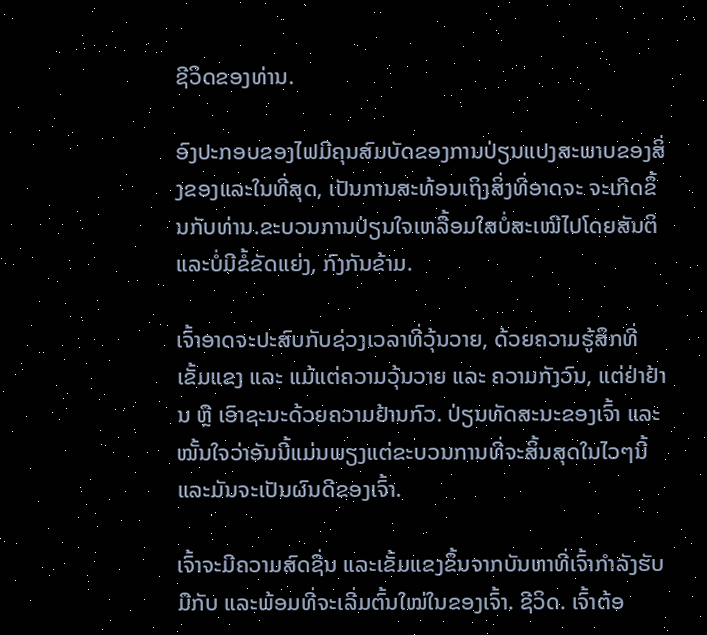ຊີວິດຂອງທ່ານ.

ອົງປະກອບຂອງໄຟມີຄຸນສົມບັດຂອງການປ່ຽນແປງສະພາບຂອງສິ່ງຂອງແລະໃນທີ່ສຸດ, ເປັນການສະທ້ອນເຖິງສິ່ງທີ່ອາດຈະ ຈະເກີດຂຶ້ນກັບທ່ານ.ຂະບວນການປ່ຽນໃຈເຫລື້ອມໃສບໍ່ສະເໝີໄປໂດຍສັນຕິ ແລະບໍ່ມີຂໍ້ຂັດແຍ່ງ, ກົງກັນຂ້າມ.

ເຈົ້າອາດຈະປະສົບກັບຊ່ວງເວລາທີ່ວຸ້ນວາຍ, ດ້ວຍຄວາມຮູ້ສຶກທີ່ເຂັ້ມແຂງ ແລະ ແມ້ແຕ່ຄວາມວຸ້ນວາຍ ແລະ ຄວາມກັງວົນ, ແຕ່ຢ່າຢ້ານ ຫຼື ເອົາຊະນະດ້ວຍຄວາມຢ້ານກົວ. ປ່ຽນທັດສະນະຂອງເຈົ້າ ແລະໝັ້ນໃຈວ່າອັນນີ້ແມ່ນພຽງແຕ່ຂະບວນການທີ່ຈະສິ້ນສຸດໃນໄວໆນີ້ ແລະມັນຈະເປັນຜົນດີຂອງເຈົ້າ.

ເຈົ້າຈະມີຄວາມສົດຊື່ນ ແລະເຂັ້ມແຂງຂຶ້ນຈາກບັນຫາທີ່ເຈົ້າກຳລັງຮັບມືກັບ ແລະພ້ອມທີ່ຈະເລີ່ມຕົ້ນໃໝ່ໃນຂອງເຈົ້າ. ຊີວິດ. ເຈົ້າຕ້ອ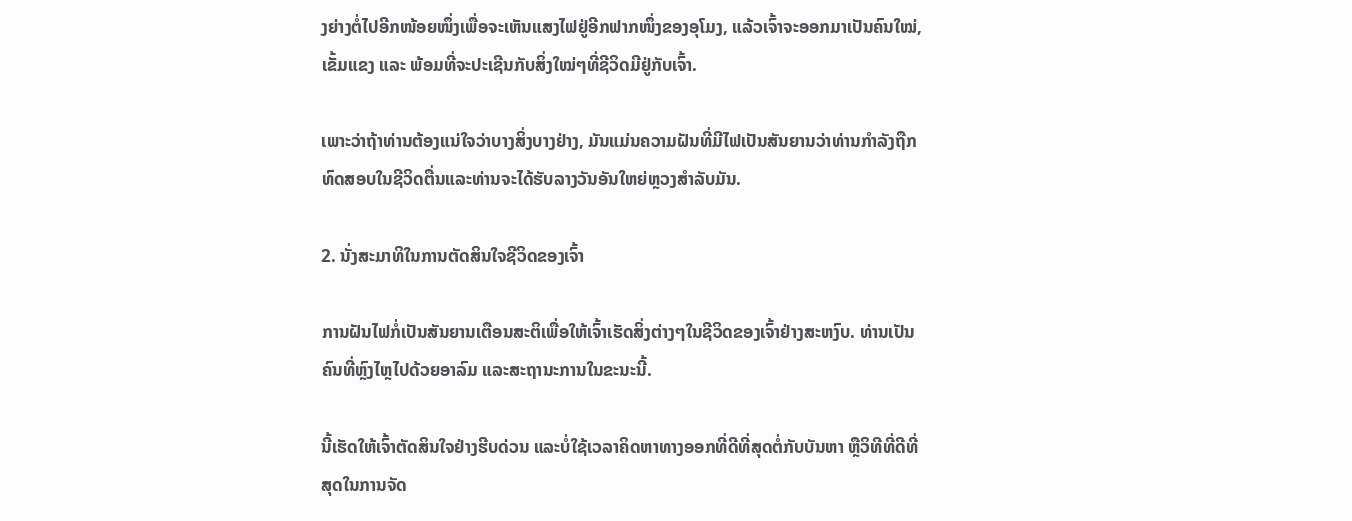ງຍ່າງຕໍ່ໄປອີກໜ້ອຍໜຶ່ງເພື່ອຈະເຫັນແສງໄຟຢູ່ອີກຟາກໜຶ່ງຂອງອຸໂມງ, ແລ້ວເຈົ້າຈະອອກມາເປັນຄົນໃໝ່, ເຂັ້ມແຂງ ແລະ ພ້ອມທີ່ຈະປະເຊີນກັບສິ່ງໃໝ່ໆທີ່ຊີວິດມີຢູ່ກັບເຈົ້າ.

ເພາະວ່າຖ້າທ່ານຕ້ອງແນ່ໃຈວ່າບາງສິ່ງບາງຢ່າງ, ມັນແມ່ນຄວາມຝັນທີ່ມີໄຟເປັນສັນຍານວ່າທ່ານກໍາລັງຖືກທົດສອບໃນຊີວິດຕື່ນແລະທ່ານຈະໄດ້ຮັບລາງວັນອັນໃຫຍ່ຫຼວງສໍາລັບມັນ.

2. ນັ່ງສະມາທິໃນການຕັດສິນໃຈຊີວິດຂອງເຈົ້າ

ການຝັນໄຟກໍ່ເປັນສັນຍານເຕືອນສະຕິເພື່ອໃຫ້ເຈົ້າເຮັດສິ່ງຕ່າງໆໃນຊີວິດຂອງເຈົ້າຢ່າງສະຫງົບ. ທ່ານເປັນຄົນທີ່ຫຼົງໄຫຼໄປດ້ວຍອາລົມ ແລະສະຖານະການໃນຂະນະນີ້.

ນີ້ເຮັດໃຫ້ເຈົ້າຕັດສິນໃຈຢ່າງຮີບດ່ວນ ແລະບໍ່ໃຊ້ເວລາຄິດຫາທາງອອກທີ່ດີທີ່ສຸດຕໍ່ກັບບັນຫາ ຫຼືວິທີທີ່ດີທີ່ສຸດໃນການຈັດ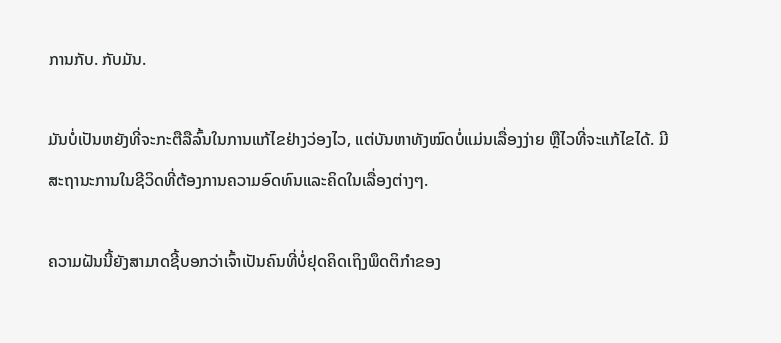ການກັບ. ກັບມັນ.

ມັນບໍ່ເປັນຫຍັງທີ່ຈະກະຕືລືລົ້ນໃນການແກ້ໄຂຢ່າງວ່ອງໄວ, ແຕ່ບັນຫາທັງໝົດບໍ່ແມ່ນເລື່ອງງ່າຍ ຫຼືໄວທີ່ຈະແກ້ໄຂໄດ້. ມີສະຖານະການໃນຊີວິດທີ່ຕ້ອງການຄວາມອົດທົນແລະຄິດໃນເລື່ອງຕ່າງໆ.

ຄວາມຝັນນີ້ຍັງສາມາດຊີ້ບອກວ່າເຈົ້າເປັນຄົນທີ່ບໍ່ຢຸດຄິດເຖິງພຶດຕິກຳຂອງ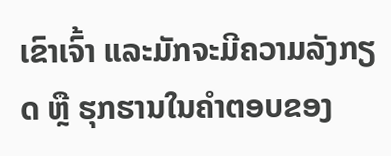ເຂົາເຈົ້າ ແລະມັກຈະມີຄວາມລັງກຽດ ຫຼື ຮຸກຮານໃນຄຳຕອບຂອງ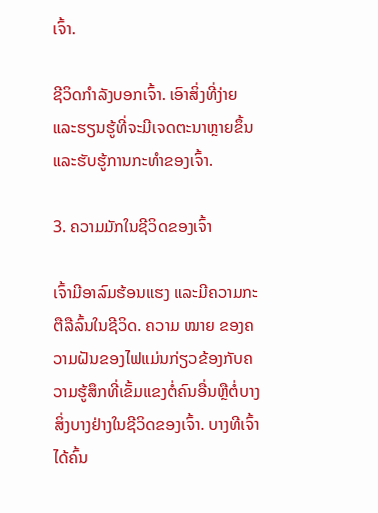ເຈົ້າ.

ຊີວິດກຳລັງບອກເຈົ້າ. ເອົາສິ່ງທີ່ງ່າຍ ແລະຮຽນຮູ້ທີ່ຈະມີເຈດຕະນາຫຼາຍຂຶ້ນ ແລະຮັບຮູ້ການກະທຳຂອງເຈົ້າ.

3. ຄວາມມັກໃນຊີວິດຂອງເຈົ້າ

ເຈົ້າມີອາລົມຮ້ອນແຮງ ແລະມີຄວາມກະຕືລືລົ້ນໃນຊີວິດ. ຄວາມ ໝາຍ ຂອງຄວາມຝັນຂອງໄຟແມ່ນກ່ຽວຂ້ອງກັບຄວາມຮູ້ສຶກທີ່ເຂັ້ມແຂງຕໍ່ຄົນອື່ນຫຼືຕໍ່ບາງສິ່ງບາງຢ່າງໃນຊີວິດຂອງເຈົ້າ. ບາງທີເຈົ້າໄດ້ຄົ້ນ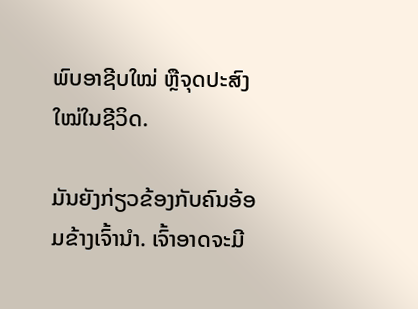ພົບອາຊີບໃໝ່ ຫຼືຈຸດປະສົງໃໝ່ໃນຊີວິດ.

ມັນຍັງກ່ຽວຂ້ອງກັບຄົນອ້ອມຂ້າງເຈົ້ານຳ. ເຈົ້າອາດຈະມີ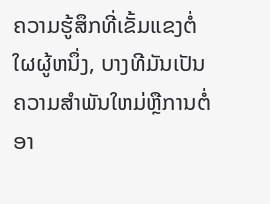ຄວາມຮູ້ສຶກທີ່ເຂັ້ມແຂງຕໍ່ໃຜຜູ້ຫນຶ່ງ, ບາງທີມັນເປັນຄວາມສໍາພັນໃຫມ່ຫຼືການຕໍ່ອາ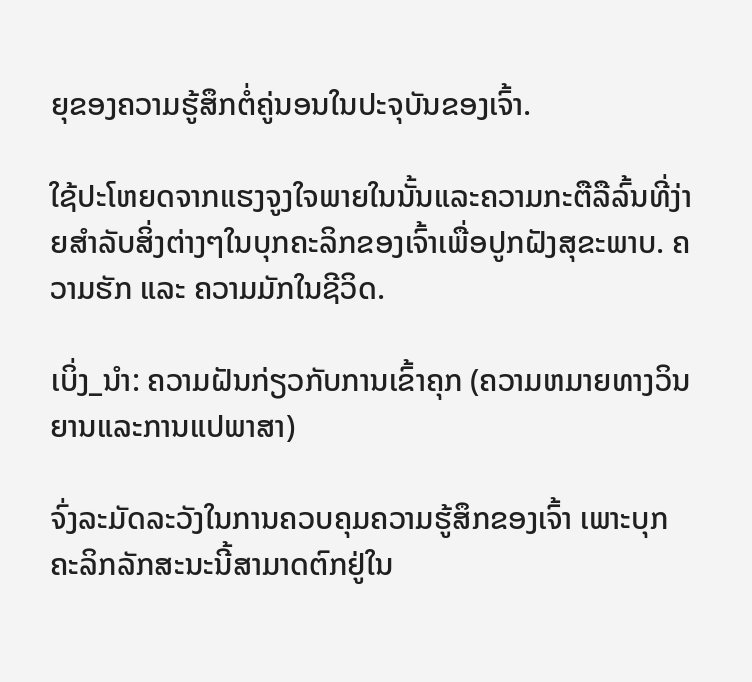ຍຸຂອງຄວາມຮູ້ສຶກຕໍ່ຄູ່ນອນໃນປະຈຸບັນຂອງເຈົ້າ.

ໃຊ້ປະໂຫຍດຈາກແຮງຈູງໃຈພາຍໃນນັ້ນແລະຄວາມກະຕືລືລົ້ນທີ່ງ່າຍສໍາລັບສິ່ງຕ່າງໆໃນບຸກຄະລິກຂອງເຈົ້າເພື່ອປູກຝັງສຸຂະພາບ. ຄວາມຮັກ ແລະ ຄວາມມັກໃນຊີວິດ.

ເບິ່ງ_ນຳ: ຄວາມຝັນກ່ຽວກັບການເຂົ້າຄຸກ (ຄວາມຫມາຍທາງວິນຍານແລະການແປພາສາ)

ຈົ່ງລະມັດລະວັງໃນການຄວບຄຸມຄວາມຮູ້ສຶກຂອງເຈົ້າ ເພາະບຸກຄະລິກລັກສະນະນີ້ສາມາດຕົກຢູ່ໃນ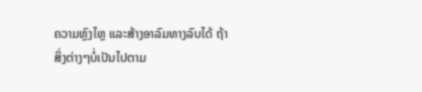ຄວາມຫຼົງໄຫຼ ແລະສ້າງອາລົມທາງລົບໄດ້ ຖ້າສິ່ງຕ່າງໆບໍ່ເປັນໄປຕາມ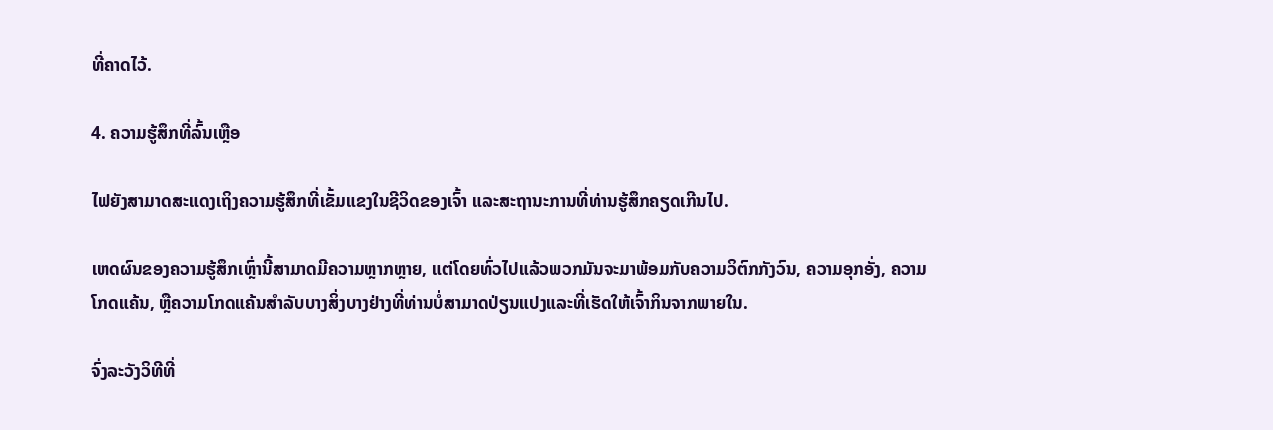ທີ່ຄາດໄວ້.

4. ຄວາມຮູ້ສຶກທີ່ລົ້ນເຫຼືອ

ໄຟຍັງສາມາດສະແດງເຖິງຄວາມຮູ້ສຶກທີ່ເຂັ້ມແຂງໃນຊີວິດຂອງເຈົ້າ ແລະສະຖານະການທີ່ທ່ານຮູ້ສຶກຄຽດເກີນໄປ.

ເຫດຜົນຂອງຄວາມຮູ້ສຶກເຫຼົ່ານີ້ສາມາດມີຄວາມຫຼາກຫຼາຍ, ແຕ່ໂດຍທົ່ວໄປແລ້ວພວກມັນຈະມາພ້ອມກັບຄວາມວິຕົກກັງວົນ, ຄວາມອຸກອັ່ງ, ຄວາມໂກດແຄ້ນ, ຫຼືຄວາມໂກດແຄ້ນສໍາລັບບາງສິ່ງບາງຢ່າງທີ່ທ່ານບໍ່ສາມາດປ່ຽນແປງແລະທີ່ເຮັດໃຫ້ເຈົ້າກິນຈາກພາຍໃນ.

ຈົ່ງລະວັງວິທີທີ່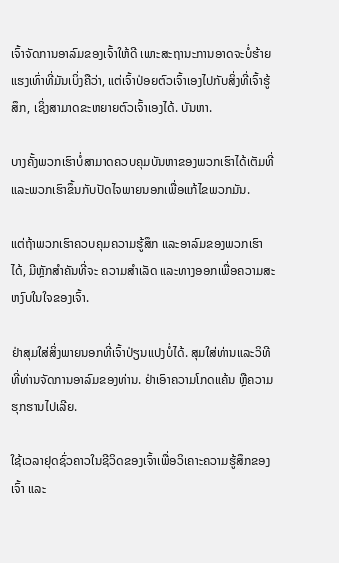ເຈົ້າຈັດການອາລົມຂອງເຈົ້າໃຫ້ດີ ເພາະສະຖານະການອາດຈະບໍ່ຮ້າຍແຮງເທົ່າທີ່ມັນເບິ່ງຄືວ່າ, ແຕ່ເຈົ້າປ່ອຍຕົວເຈົ້າເອງໄປກັບສິ່ງທີ່ເຈົ້າຮູ້ສຶກ, ເຊິ່ງສາມາດຂະຫຍາຍຕົວເຈົ້າເອງໄດ້. ບັນຫາ.

ບາງຄັ້ງພວກເຮົາບໍ່ສາມາດຄວບຄຸມບັນຫາຂອງພວກເຮົາໄດ້ເຕັມທີ່ ແລະພວກເຮົາຂຶ້ນກັບປັດໄຈພາຍນອກເພື່ອແກ້ໄຂພວກມັນ.

ແຕ່ຖ້າພວກເຮົາຄວບຄຸມຄວາມຮູ້ສຶກ ແລະອາລົມຂອງພວກເຮົາໄດ້, ມີຫຼັກສໍາຄັນທີ່ຈະ ຄວາມສຳເລັດ ແລະທາງອອກເພື່ອຄວາມສະຫງົບໃນໃຈຂອງເຈົ້າ.

ຢ່າສຸມໃສ່ສິ່ງພາຍນອກທີ່ເຈົ້າປ່ຽນແປງບໍ່ໄດ້. ສຸມໃສ່ທ່ານແລະວິທີທີ່ທ່ານຈັດການອາລົມຂອງທ່ານ. ຢ່າເອົາຄວາມໂກດແຄ້ນ ຫຼືຄວາມຮຸກຮານໄປເລີຍ.

ໃຊ້ເວລາຢຸດຊົ່ວຄາວໃນຊີວິດຂອງເຈົ້າເພື່ອວິເຄາະຄວາມຮູ້ສຶກຂອງເຈົ້າ ແລະ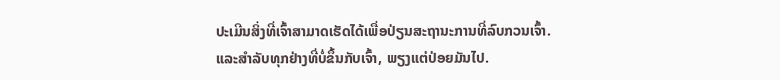ປະເມີນສິ່ງທີ່ເຈົ້າສາມາດເຮັດໄດ້ເພື່ອປ່ຽນສະຖານະການທີ່ລົບກວນເຈົ້າ. ແລະສຳລັບທຸກຢ່າງທີ່ບໍ່ຂຶ້ນກັບເຈົ້າ, ພຽງແຕ່ປ່ອຍມັນໄປ.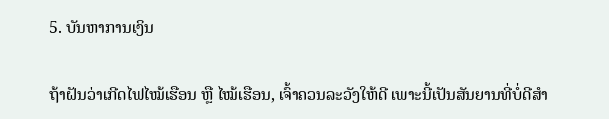5. ບັນຫາການເງິນ

ຖ້າຝັນວ່າເກີດໄຟໄໝ້ເຮືອນ ຫຼື ໄໝ້ເຮືອນ, ເຈົ້າຄວນລະວັງໃຫ້ດີ ເພາະນີ້ເປັນສັນຍານທີ່ບໍ່ດີສຳ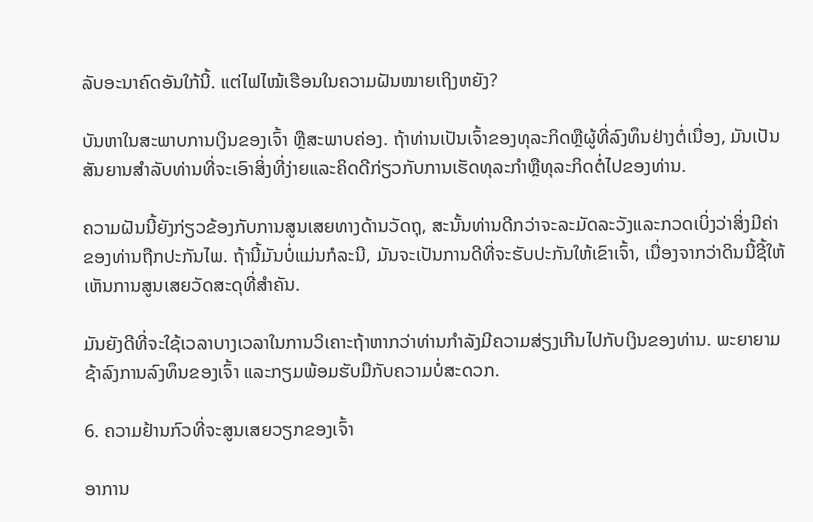ລັບອະນາຄົດອັນໃກ້ນີ້. ແຕ່ໄຟໄໝ້ເຮືອນໃນຄວາມຝັນໝາຍເຖິງຫຍັງ?

ບັນຫາໃນສະພາບການເງິນຂອງເຈົ້າ ຫຼືສະພາບຄ່ອງ. ຖ້າທ່ານເປັນເຈົ້າຂອງທຸລະກິດຫຼືຜູ້ທີ່ລົງທຶນຢ່າງຕໍ່ເນື່ອງ, ມັນເປັນສັນຍານສໍາລັບທ່ານທີ່ຈະເອົາສິ່ງທີ່ງ່າຍແລະຄິດດີກ່ຽວກັບການເຮັດທຸລະກໍາຫຼືທຸລະກິດຕໍ່ໄປຂອງທ່ານ.

ຄວາມຝັນນີ້ຍັງກ່ຽວຂ້ອງກັບການສູນເສຍທາງດ້ານວັດຖຸ, ສະນັ້ນທ່ານດີກວ່າຈະລະມັດລະວັງແລະກວດເບິ່ງວ່າສິ່ງມີຄ່າຂອງທ່ານຖືກປະກັນໄພ. ຖ້ານີ້ມັນບໍ່ແມ່ນກໍລະນີ, ມັນຈະເປັນການດີທີ່ຈະຮັບປະກັນໃຫ້ເຂົາເຈົ້າ, ເນື່ອງຈາກວ່າດິນນີ້ຊີ້ໃຫ້ເຫັນການສູນເສຍວັດສະດຸທີ່ສໍາຄັນ.

ມັນຍັງດີທີ່ຈະໃຊ້ເວລາບາງເວລາໃນການວິເຄາະຖ້າຫາກວ່າທ່ານກໍາລັງມີຄວາມສ່ຽງເກີນໄປກັບເງິນຂອງທ່ານ. ພະຍາຍາມຊ້າລົງການລົງທຶນຂອງເຈົ້າ ແລະກຽມພ້ອມຮັບມືກັບຄວາມບໍ່ສະດວກ.

6. ຄວາມຢ້ານກົວທີ່ຈະສູນເສຍວຽກຂອງເຈົ້າ

ອາການ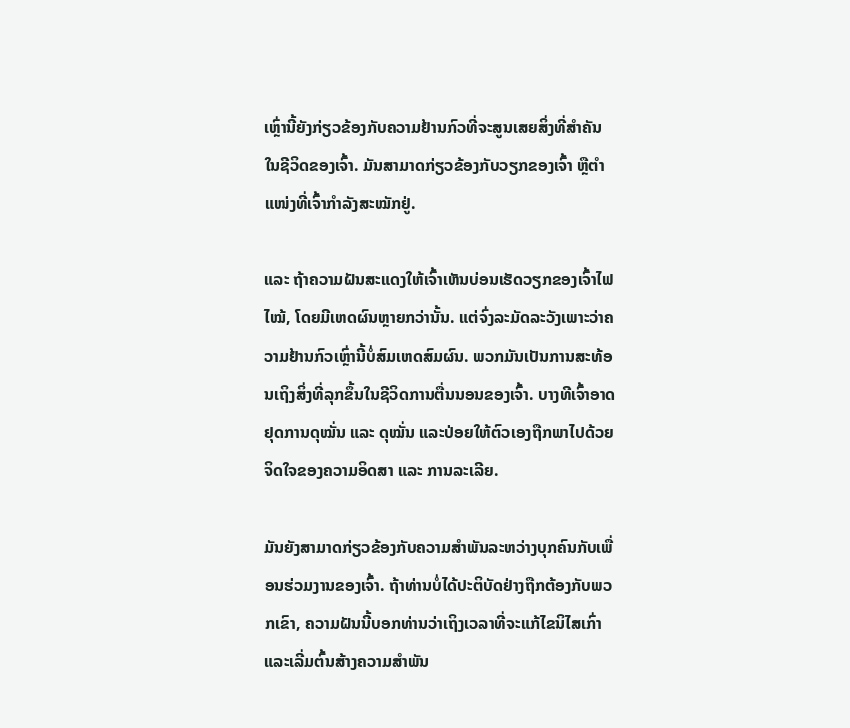ເຫຼົ່ານີ້ຍັງກ່ຽວຂ້ອງກັບຄວາມຢ້ານກົວທີ່ຈະສູນເສຍສິ່ງທີ່ສໍາຄັນໃນຊີວິດຂອງເຈົ້າ. ມັນສາມາດກ່ຽວຂ້ອງກັບວຽກຂອງເຈົ້າ ຫຼືຕຳແໜ່ງທີ່ເຈົ້າກຳລັງສະໝັກຢູ່.

ແລະ ຖ້າຄວາມຝັນສະແດງໃຫ້ເຈົ້າເຫັນບ່ອນເຮັດວຽກຂອງເຈົ້າໄຟໄໝ້, ໂດຍມີເຫດຜົນຫຼາຍກວ່ານັ້ນ. ແຕ່ຈົ່ງລະມັດລະວັງເພາະວ່າຄວາມຢ້ານກົວເຫຼົ່ານີ້ບໍ່ສົມເຫດສົມຜົນ. ພວກມັນເປັນການສະທ້ອນເຖິງສິ່ງທີ່ລຸກຂຶ້ນໃນຊີວິດການຕື່ນນອນຂອງເຈົ້າ. ບາງທີເຈົ້າອາດຢຸດການດຸໝັ່ນ ແລະ ດຸໝັ່ນ ແລະປ່ອຍໃຫ້ຕົວເອງຖືກພາໄປດ້ວຍຈິດໃຈຂອງຄວາມອິດສາ ແລະ ການລະເລີຍ.

ມັນຍັງສາມາດກ່ຽວຂ້ອງກັບຄວາມສຳພັນລະຫວ່າງບຸກຄົນກັບເພື່ອນຮ່ວມງານຂອງເຈົ້າ. ຖ້າທ່ານບໍ່ໄດ້ປະຕິບັດຢ່າງຖືກຕ້ອງກັບພວກເຂົາ, ຄວາມຝັນນີ້ບອກທ່ານວ່າເຖິງເວລາທີ່ຈະແກ້ໄຂນິໄສເກົ່າແລະເລີ່ມຕົ້ນສ້າງຄວາມສໍາພັນ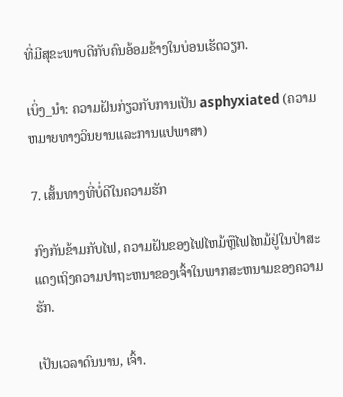ທີ່ມີສຸຂະພາບດີກັບຄົນອ້ອມຂ້າງໃນບ່ອນເຮັດວຽກ.

ເບິ່ງ_ນຳ: ຄວາມຝັນກ່ຽວກັບການເປັນ asphyxiated (ຄວາມຫມາຍທາງວິນຍານແລະການແປພາສາ)

7. ເສັ້ນທາງທີ່ບໍ່ດີໃນຄວາມຮັກ

ກົງກັນຂ້າມກັບໄຟ, ຄວາມຝັນຂອງໄຟໄຫມ້ຫຼືໄຟໄຫມ້ຢູ່ໃນປ່າສະແດງເຖິງຄວາມປາຖະຫນາຂອງເຈົ້າໃນພາກສະຫນາມຂອງຄວາມຮັກ.

ເປັນເວລາດົນນານ, ເຈົ້າ.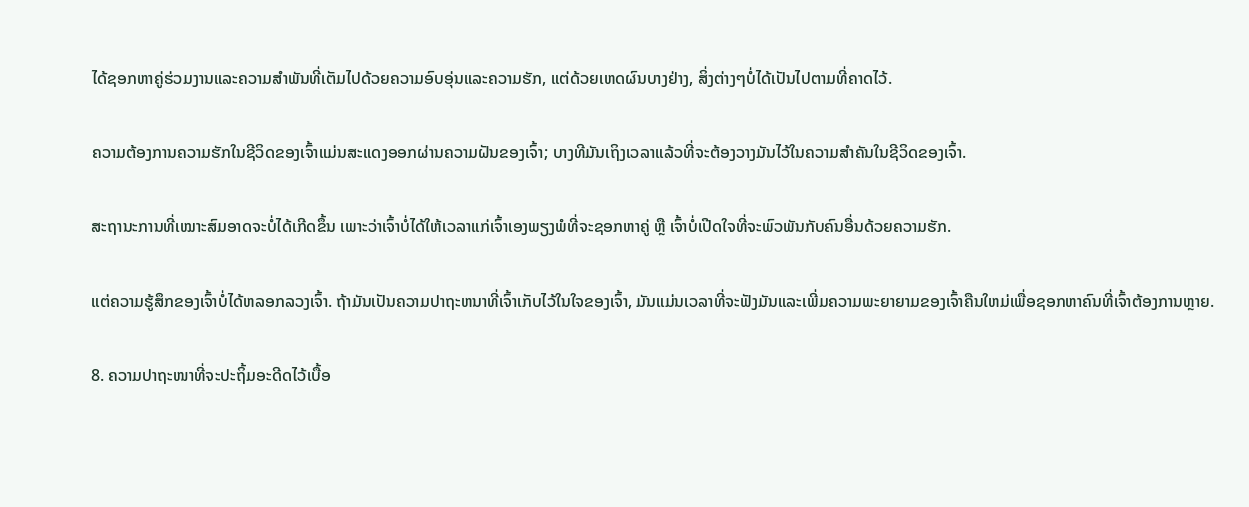ໄດ້ຊອກຫາຄູ່ຮ່ວມງານແລະຄວາມສໍາພັນທີ່ເຕັມໄປດ້ວຍຄວາມອົບອຸ່ນແລະຄວາມຮັກ, ແຕ່ດ້ວຍເຫດຜົນບາງຢ່າງ, ສິ່ງຕ່າງໆບໍ່ໄດ້ເປັນໄປຕາມທີ່ຄາດໄວ້.

ຄວາມຕ້ອງການຄວາມຮັກໃນຊີວິດຂອງເຈົ້າແມ່ນສະແດງອອກຜ່ານຄວາມຝັນຂອງເຈົ້າ; ບາງທີມັນເຖິງເວລາແລ້ວທີ່ຈະຕ້ອງວາງມັນໄວ້ໃນຄວາມສຳຄັນໃນຊີວິດຂອງເຈົ້າ.

ສະຖານະການທີ່ເໝາະສົມອາດຈະບໍ່ໄດ້ເກີດຂຶ້ນ ເພາະວ່າເຈົ້າບໍ່ໄດ້ໃຫ້ເວລາແກ່ເຈົ້າເອງພຽງພໍທີ່ຈະຊອກຫາຄູ່ ຫຼື ເຈົ້າບໍ່ເປີດໃຈທີ່ຈະພົວພັນກັບຄົນອື່ນດ້ວຍຄວາມຮັກ.

ແຕ່ຄວາມຮູ້ສຶກຂອງເຈົ້າບໍ່ໄດ້ຫລອກລວງເຈົ້າ. ຖ້າມັນເປັນຄວາມປາຖະຫນາທີ່ເຈົ້າເກັບໄວ້ໃນໃຈຂອງເຈົ້າ, ມັນແມ່ນເວລາທີ່ຈະຟັງມັນແລະເພີ່ມຄວາມພະຍາຍາມຂອງເຈົ້າຄືນໃຫມ່ເພື່ອຊອກຫາຄົນທີ່ເຈົ້າຕ້ອງການຫຼາຍ.

8. ຄວາມປາຖະໜາທີ່ຈະປະຖິ້ມອະດີດໄວ້ເບື້ອ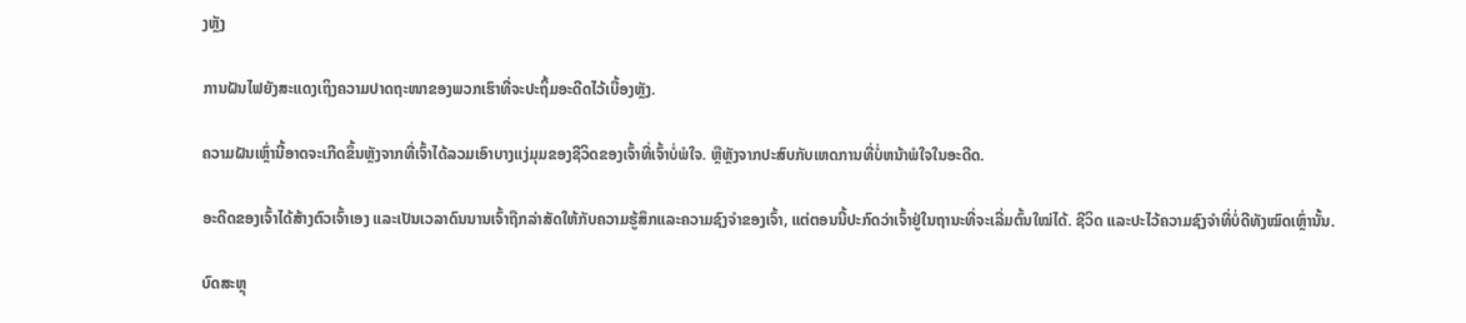ງຫຼັງ

ການຝັນໄຟຍັງສະແດງເຖິງຄວາມປາດຖະໜາຂອງພວກເຮົາທີ່ຈະປະຖິ້ມອະດີດໄວ້ເບື້ອງຫຼັງ.

ຄວາມຝັນເຫຼົ່ານີ້ອາດຈະເກີດຂຶ້ນຫຼັງຈາກທີ່ເຈົ້າໄດ້ລວມເອົາບາງແງ່ມຸມຂອງຊີວິດຂອງເຈົ້າທີ່ເຈົ້າບໍ່ພໍໃຈ. ຫຼືຫຼັງຈາກປະສົບກັບເຫດການທີ່ບໍ່ຫນ້າພໍໃຈໃນອະດີດ.

ອະດີດຂອງເຈົ້າໄດ້ສ້າງຕົວເຈົ້າເອງ ແລະເປັນເວລາດົນນານເຈົ້າຖືກລ່າສັດໃຫ້ກັບຄວາມຮູ້ສຶກແລະຄວາມຊົງຈໍາຂອງເຈົ້າ, ແຕ່ຕອນນີ້ປະກົດວ່າເຈົ້າຢູ່ໃນຖານະທີ່ຈະເລີ່ມຕົ້ນໃໝ່ໄດ້. ຊີວິດ ແລະປະໄວ້ຄວາມຊົງຈຳທີ່ບໍ່ດີທັງໝົດເຫຼົ່ານັ້ນ.

ບົດສະຫຼຸ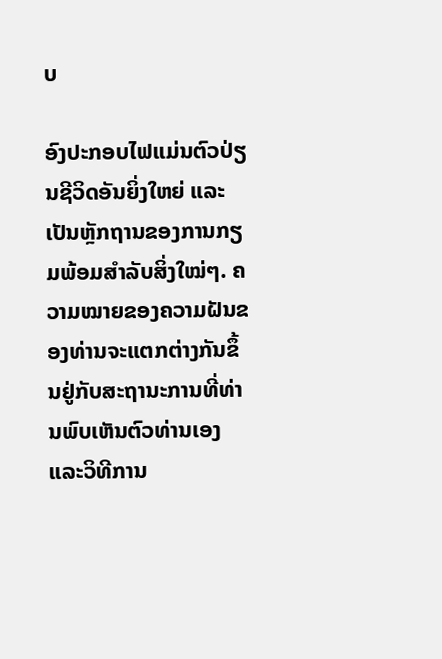ບ

ອົງປະກອບໄຟແມ່ນຕົວປ່ຽນຊີວິດອັນຍິ່ງໃຫຍ່ ແລະເປັນຫຼັກຖານຂອງການກຽມພ້ອມສຳລັບສິ່ງໃໝ່ໆ. ຄວາມໝາຍຂອງຄວາມຝັນຂອງທ່ານຈະແຕກຕ່າງກັນຂຶ້ນຢູ່ກັບສະຖານະການທີ່ທ່ານພົບເຫັນຕົວທ່ານເອງແລະວິທີການ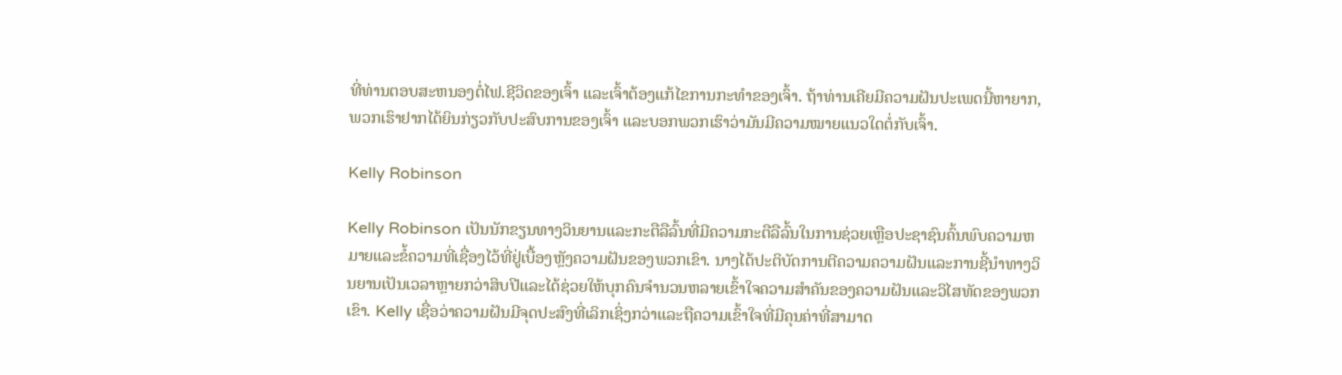ທີ່ທ່ານຕອບສະຫນອງຕໍ່ໄຟ.ຊີວິດຂອງເຈົ້າ ແລະເຈົ້າຕ້ອງແກ້ໄຂການກະທຳຂອງເຈົ້າ. ຖ້າທ່ານເຄີຍມີຄວາມຝັນປະເພດນີ້ຫາຍາກ, ພວກເຮົາຢາກໄດ້ຍິນກ່ຽວກັບປະສົບການຂອງເຈົ້າ ແລະບອກພວກເຮົາວ່າມັນມີຄວາມໝາຍແນວໃດຕໍ່ກັບເຈົ້າ.

Kelly Robinson

Kelly Robinson ເປັນນັກຂຽນທາງວິນຍານແລະກະຕືລືລົ້ນທີ່ມີຄວາມກະຕືລືລົ້ນໃນການຊ່ວຍເຫຼືອປະຊາຊົນຄົ້ນພົບຄວາມຫມາຍແລະຂໍ້ຄວາມທີ່ເຊື່ອງໄວ້ທີ່ຢູ່ເບື້ອງຫຼັງຄວາມຝັນຂອງພວກເຂົາ. ນາງໄດ້ປະຕິບັດການຕີຄວາມຄວາມຝັນແລະການຊີ້ນໍາທາງວິນຍານເປັນເວລາຫຼາຍກວ່າສິບປີແລະໄດ້ຊ່ວຍໃຫ້ບຸກຄົນຈໍານວນຫລາຍເຂົ້າໃຈຄວາມສໍາຄັນຂອງຄວາມຝັນແລະວິໄສທັດຂອງພວກເຂົາ. Kelly ເຊື່ອວ່າຄວາມຝັນມີຈຸດປະສົງທີ່ເລິກເຊິ່ງກວ່າແລະຖືຄວາມເຂົ້າໃຈທີ່ມີຄຸນຄ່າທີ່ສາມາດ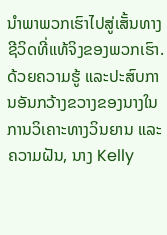ນໍາພາພວກເຮົາໄປສູ່ເສັ້ນທາງຊີວິດທີ່ແທ້ຈິງຂອງພວກເຮົາ. ດ້ວຍຄວາມຮູ້ ແລະປະສົບການອັນກວ້າງຂວາງຂອງນາງໃນການວິເຄາະທາງວິນຍານ ແລະຄວາມຝັນ, ນາງ Kelly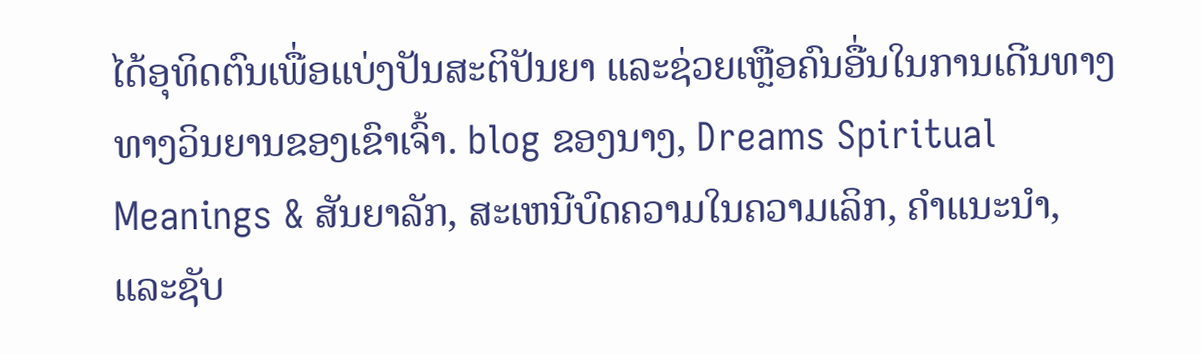ໄດ້ອຸທິດຕົນເພື່ອແບ່ງປັນສະຕິປັນຍາ ແລະຊ່ວຍເຫຼືອຄົນອື່ນໃນການເດີນທາງທາງວິນຍານຂອງເຂົາເຈົ້າ. blog ຂອງນາງ, Dreams Spiritual Meanings & ສັນຍາລັກ, ສະເຫນີບົດຄວາມໃນຄວາມເລິກ, ຄໍາແນະນໍາ, ແລະຊັບ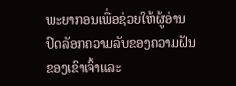ພະຍາກອນເພື່ອຊ່ວຍໃຫ້ຜູ້ອ່ານປົດລັອກຄວາມລັບຂອງຄວາມຝັນຂອງເຂົາເຈົ້າແລະ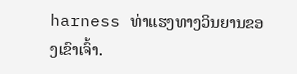harness ທ່າແຮງທາງວິນຍານຂອງເຂົາເຈົ້າ.